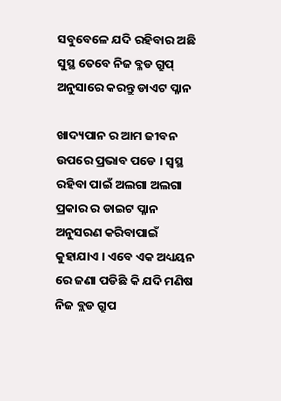ସବୁବେଳେ ଯଦି ରହିବାର ଅଛି ସୁସ୍ଥ ତେବେ ନିଜ ବ୍ଳଡ ଗ୍ରୁପ୍ ଅନୁସାରେ କରନ୍ତୁ ଡାଏଟ ପ୍ଳାନ

ଖାଦ୍ୟପାନ ର ଆମ ଜୀବନ ଉପରେ ପ୍ରଭାବ ପଡେ । ସ୍ଵସ୍ଥ ରହିବା ପାଇଁ ଅଲଗା ଅଲଗା ପ୍ରକାର ର ଡାଇଟ ପ୍ଳାନ ଅନୁସରଣ କରିବାପାଇଁ କୁହାଯାଏ । ଏବେ ଏକ ଅଧ୍ୟୟନ ରେ ଜଣା ପଡିଛି କି ଯଦି ମଣିଷ ନିଜ ବ୍ଲଡ ଗ୍ରୁପ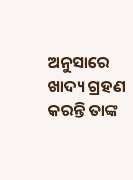ଅନୁସାରେ ଖାଦ୍ୟ ଗ୍ରହଣ କରନ୍ତି ତାଙ୍କ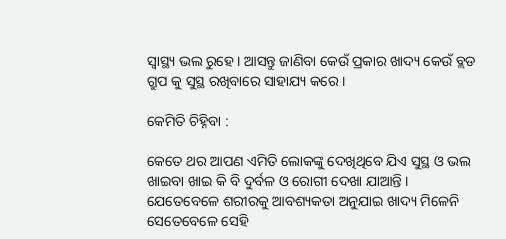ସ୍ୱାସ୍ଥ୍ୟ ଭଲ ରୁହେ । ଆସନ୍ତୁ ଜାଣିବା କେଉଁ ପ୍ରକାର ଖାଦ୍ୟ କେଉଁ ବ୍ଲଡ ଗ୍ରୁପ କୁ ସୁସ୍ଥ ରଖିବାରେ ସାହାଯ୍ୟ କରେ ।

କେମିତି ଚିହ୍ନିବା :

କେତେ ଥର ଆପଣ ଏମିତି ଲୋକଙ୍କୁ ଦେଖିଥିବେ ଯିଏ ସୁସ୍ଥ ଓ ଭଲ ଖାଇବା ଖାଇ କି ବି ଦୁର୍ବଳ ଓ ରୋଗୀ ଦେଖା ଯାଆନ୍ତି । ଯେତେବେଳେ ଶରୀରକୁ ଆବଶ୍ୟକତା ଅନୁଯାଇ ଖାଦ୍ୟ ମିଳେନି ସେତେବେଳେ ସେହି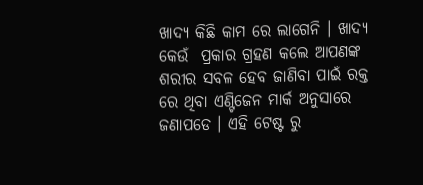ଖାଦ୍ୟ କିଛି କାମ ରେ ଲାଗେନି । ଖାଦ୍ୟ କେଉଁ  ପ୍ରକାର ଗ୍ରହଣ କଲେ ଆପଣଙ୍କ ଶରୀର ସବଳ ହେବ ଜାଣିବା ପାଇଁ ରକ୍ତ ରେ ଥିବା ଏଣ୍ଟିଜେନ ମାର୍କ ଅନୁସାରେ ଜଣାପଡେ । ଏହି ଟେଷ୍ଟ ରୁ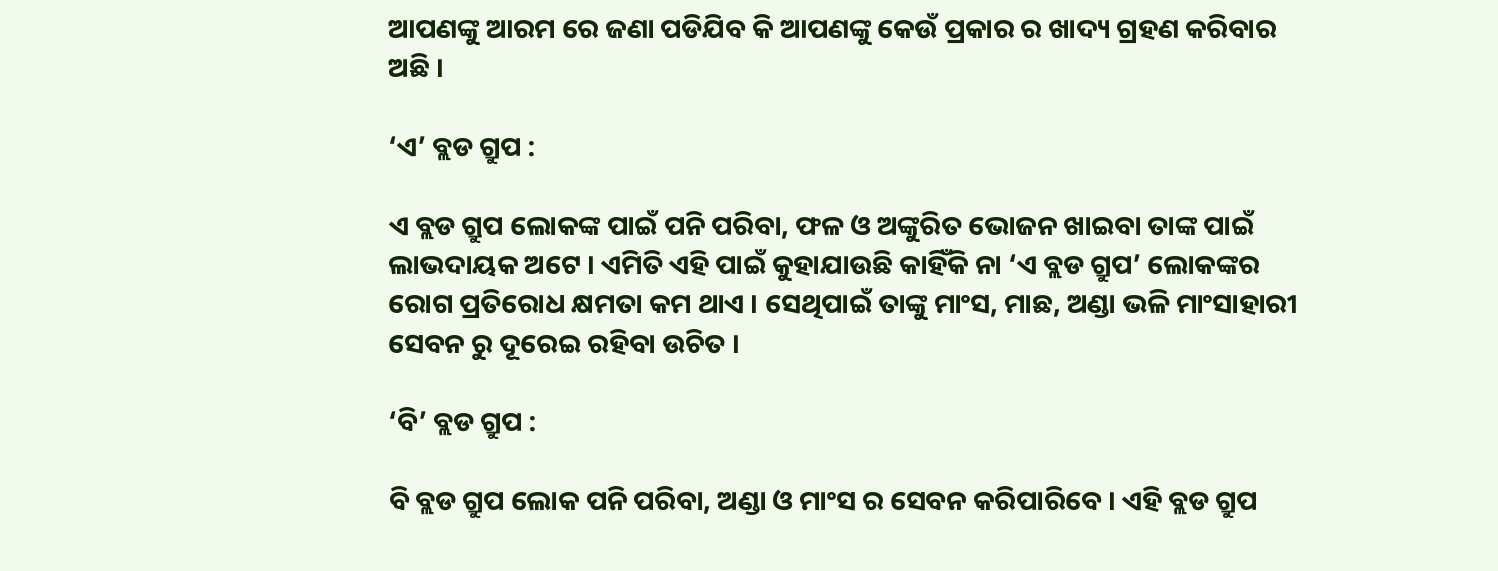ଆପଣଙ୍କୁ ଆରମ ରେ ଜଣା ପଡିଯିବ କି ଆପଣଙ୍କୁ କେଉଁ ପ୍ରକାର ର ଖାଦ୍ୟ ଗ୍ରହଣ କରିବାର ଅଛି ।

‘ଏ’ ବ୍ଲଡ ଗ୍ରୁପ :

ଏ ବ୍ଲଡ ଗ୍ରୁପ ଲୋକଙ୍କ ପାଇଁ ପନି ପରିବା, ଫଳ ଓ ଅଙ୍କୁରିତ ଭୋଜନ ଖାଇବା ତାଙ୍କ ପାଇଁ ଲାଭଦାୟକ ଅଟେ । ଏମିତି ଏହି ପାଇଁ କୁହାଯାଉଛି କାହିଁକି ନା ‘ଏ ବ୍ଲଡ ଗ୍ରୁପ’ ଲୋକଙ୍କର ରୋଗ ପ୍ରତିରୋଧ କ୍ଷମତା କମ ଥାଏ । ସେଥିପାଇଁ ତାଙ୍କୁ ମାଂସ, ମାଛ, ଅଣ୍ଡା ଭଳି ମାଂସାହାରୀ ସେବନ ରୁ ଦୂରେଇ ରହିବା ଉଚିତ ।

‘ବି’ ବ୍ଲଡ ଗ୍ରୁପ :

ବି ବ୍ଲଡ ଗ୍ରୁପ ଲୋକ ପନି ପରିବା, ଅଣ୍ଡା ଓ ମାଂସ ର ସେବନ କରିପାରିବେ । ଏହି ବ୍ଲଡ ଗ୍ରୁପ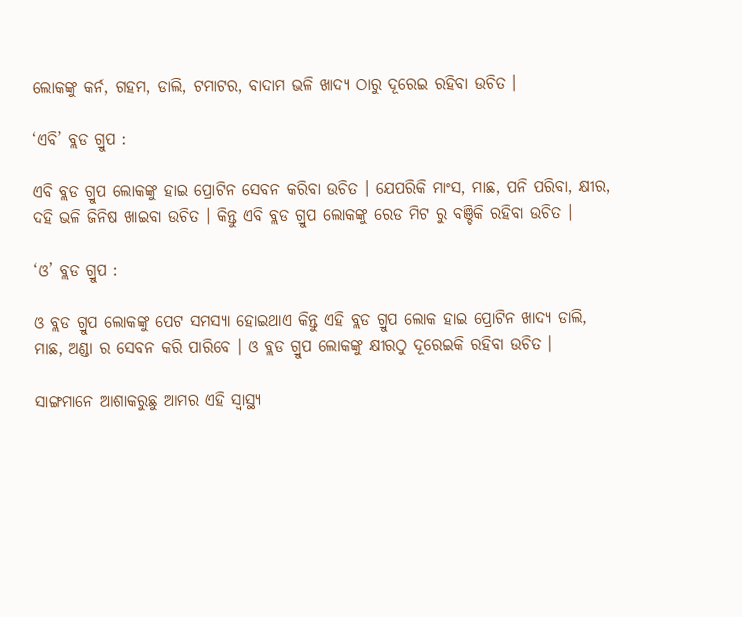ଲୋକଙ୍କୁ କର୍ନ, ଗହମ, ଡାଲି, ଟମାଟର, ବାଦାମ ଭଳି ଖାଦ୍ୟ ଠାରୁ ଦୂରେଇ ରହିବା ଉଚିତ ।

‘ଏବି’ ବ୍ଲଡ ଗ୍ରୁପ :

ଏବି ବ୍ଲଡ ଗ୍ରୁପ ଲୋକଙ୍କୁ ହାଇ ପ୍ରୋଟିନ ସେବନ କରିବା ଉଚିତ । ଯେପରିକି ମାଂସ, ମାଛ, ପନି ପରିବା, କ୍ଷୀର, ଦହି ଭଳି ଜିନିଷ ଖାଇବା ଉଚିତ । କିନ୍ତୁ ଏବି ବ୍ଲଡ ଗ୍ରୁପ ଲୋକଙ୍କୁ ରେଡ ମିଟ ରୁ ବଞ୍ଚିକି ରହିବା ଉଚିତ ।

‘ଓ’ ବ୍ଲଡ ଗ୍ରୁପ :

ଓ ବ୍ଲଡ ଗ୍ରୁପ ଲୋକଙ୍କୁ ପେଟ ସମସ୍ୟା ହୋଇଥାଏ କିନ୍ତୁ ଏହି ବ୍ଲଡ ଗ୍ରୁପ ଲୋକ ହାଇ ପ୍ରୋଟିନ ଖାଦ୍ୟ ଡାଲି, ମାଛ, ଅଣ୍ଡା ର ସେବନ କରି ପାରିବେ । ଓ ବ୍ଲଡ ଗ୍ରୁପ ଲୋକଙ୍କୁ କ୍ଷୀରଠୁ ଦୂରେଇକି ରହିବା ଉଚିତ ।

ସାଙ୍ଗମାନେ ଆଶାକରୁଛୁ ଆମର ଏହି ସ୍ୱାସ୍ଥ୍ୟ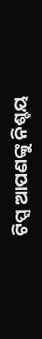ଟିପ୍ସ ଆପଣଙ୍କୁ ନିଶ୍ଚୟ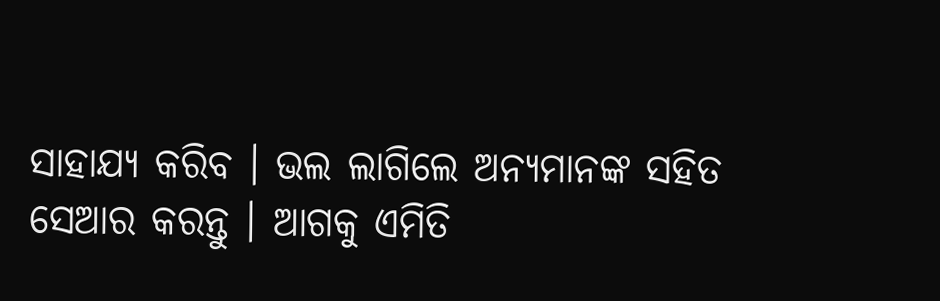ସାହାଯ୍ୟ କରିବ । ଭଲ ଲାଗିଲେ ଅନ୍ୟମାନଙ୍କ ସହିତ ସେଆର କରନ୍ତୁ । ଆଗକୁ ଏମିତି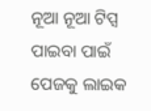ନୂଆ ନୂଆ ଟିପ୍ସ ପାଇବା ପାଇଁ ପେଜକୁ ଲାଇକ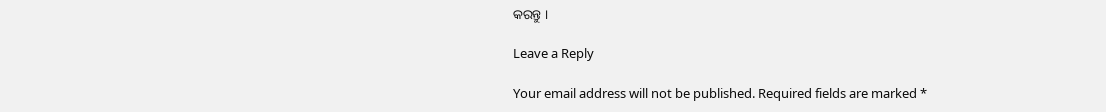କରନ୍ତୁ ।

Leave a Reply

Your email address will not be published. Required fields are marked *